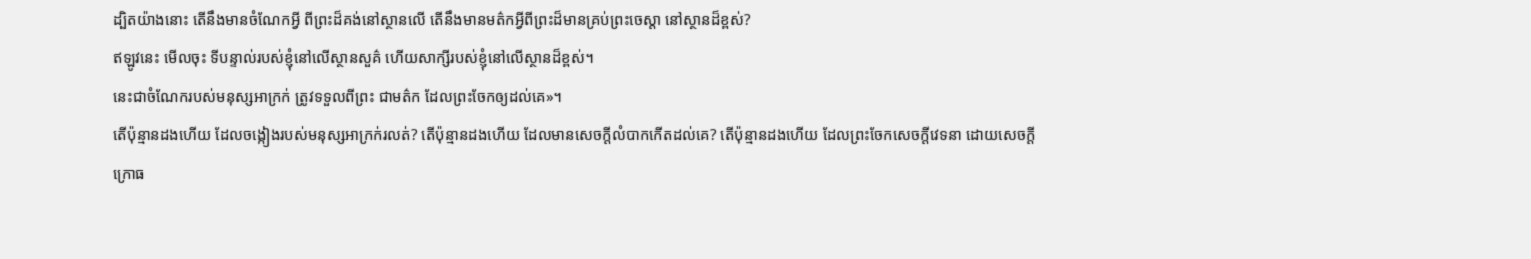ដ្បិតយ៉ាងនោះ តើនឹងមានចំណែកអ្វី ពីព្រះដ៏គង់នៅស្ថានលើ តើនឹងមានមត៌កអ្វីពីព្រះដ៏មានគ្រប់ព្រះចេស្តា នៅស្ថានដ៏ខ្ពស់?
ឥឡូវនេះ មើលចុះ ទីបន្ទាល់របស់ខ្ញុំនៅលើស្ថានសួគ៌ ហើយសាក្សីរបស់ខ្ញុំនៅលើស្ថានដ៏ខ្ពស់។
នេះជាចំណែករបស់មនុស្សអាក្រក់ ត្រូវទទួលពីព្រះ ជាមត៌ក ដែលព្រះចែកឲ្យដល់គេ»។
តើប៉ុន្មានដងហើយ ដែលចង្កៀងរបស់មនុស្សអាក្រក់រលត់? តើប៉ុន្មានដងហើយ ដែលមានសេចក្ដីលំបាកកើតដល់គេ? តើប៉ុន្មានដងហើយ ដែលព្រះចែកសេចក្ដីវេទនា ដោយសេចក្ដីក្រោធ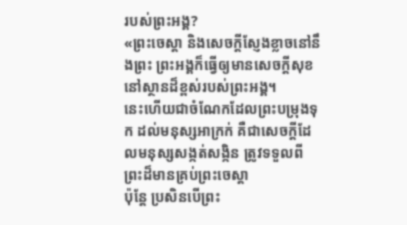របស់ព្រះអង្គ?
«ព្រះចេស្តា និងសេចក្ដីស្ញែងខ្លាចនៅនឹងព្រះ ព្រះអង្គក៏ធ្វើឲ្យមានសេចក្ដីសុខ នៅស្ថានដ៏ខ្ពស់របស់ព្រះអង្គ។
នេះហើយជាចំណែកដែលព្រះបម្រុងទុក ដល់មនុស្សអាក្រក់ គឺជាសេចក្ដីដែលមនុស្សសង្កត់សង្កិន ត្រូវទទួលពីព្រះដ៏មានគ្រប់ព្រះចេស្តា
ប៉ុន្ដែ ប្រសិនបើព្រះ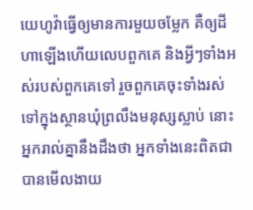យេហូវ៉ាធ្វើឲ្យមានការមួយចម្លែក គឺឲ្យដីហាឡើងហើយលេបពួកគេ និងអ្វីៗទាំងអស់របស់ពួកគេទៅ រួចពួកគេចុះទាំងរស់ទៅក្នុងស្ថានឃុំព្រលឹងមនុស្សស្លាប់ នោះអ្នករាល់គ្នានឹងដឹងថា អ្នកទាំងនេះពិតជាបានមើលងាយ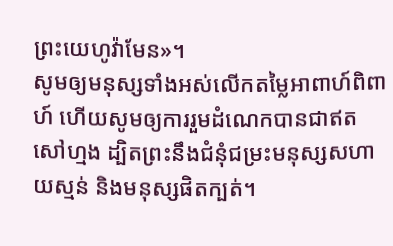ព្រះយេហូវ៉ាមែន»។
សូមឲ្យមនុស្សទាំងអស់លើកតម្លៃអាពាហ៍ពិពាហ៍ ហើយសូមឲ្យការរួមដំណេកបានជាឥតសៅហ្មង ដ្បិតព្រះនឹងជំនុំជម្រះមនុស្សសហាយស្មន់ និងមនុស្សផិតក្បត់។